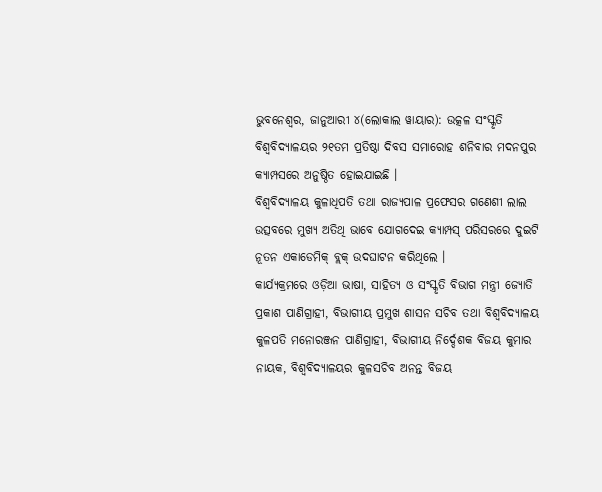ଭୁବନେଶ୍ୱର, ଜାନୁଆରୀ ୪(ଲୋକାଲ ୱାୟାର): ଉତ୍କଳ ସଂସ୍କୃତି ବିଶ୍ୱବିଦ୍ୟାଳୟର ୨୧ତମ ପ୍ରତିଷ୍ଠା ଦିବସ ସମାରୋହ ଶନିବାର ମଦନପୁର କ୍ୟାମ୍ପସରେ ଅନୁଷ୍ଠିତ ହୋଇଯାଇଛି ।
ବିଶ୍ୱବିଦ୍ୟାଳୟ କୁଳାଧିପତି ତଥା ରାଜ୍ୟପାଳ ପ୍ରଫେସର ଗଣେଶୀ ଲାଲ ଉତ୍ସବରେ ମୁଖ୍ୟ ଅତିଥି ଭାବେ ଯୋଗଦେଇ କ୍ୟାମ୍ପସ୍ ପରିସରରେ ଦୁଇଟି ନୂତନ ଏକାଡେମିକ୍ ବ୍ଲକ୍ ଉଦଘାଟନ କରିଥିଲେ ।
କାର୍ଯ୍ୟକ୍ରମରେ ଓଡ଼ିଆ ଭାଷା, ସାହିତ୍ୟ ଓ ସଂସ୍କୃତି ବିଭାଗ ମନ୍ତ୍ରୀ ଜ୍ୟୋତି ପ୍ରକାଶ ପାଣିଗ୍ରାହୀ, ବିଭାଗୀୟ ପ୍ରମୁଖ ଶାସନ ସଚିବ ତଥା ବିଶ୍ୱବିଦ୍ୟାଳୟ କୁଳପତି ମନୋରଞ୍ଜନ ପାଣିଗ୍ରାହୀ, ବିଭାଗୀୟ ନିର୍ଦ୍ଦେଶକ ବିଜୟ କୁମାର ନାୟକ, ବିଶ୍ୱବିଦ୍ୟାଳୟର କୁଳସଚିବ ଅନନ୍ତ ବିଜୟ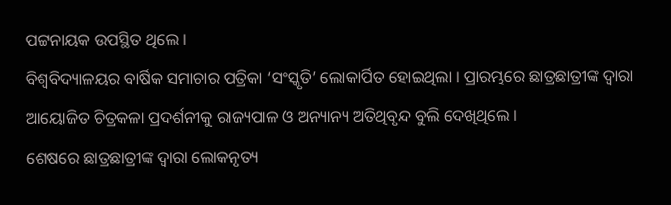ପଟ୍ଟନାୟକ ଉପସ୍ଥିତ ଥିଲେ ।
ବିଶ୍ୱବିଦ୍ୟାଳୟର ବାର୍ଷିକ ସମାଚାର ପତ୍ରିକା ‘ସଂସ୍କୃତି’ ଲୋକାର୍ପିତ ହୋଇଥିଲା । ପ୍ରାରମ୍ଭରେ ଛାତ୍ରଛାତ୍ରୀଙ୍କ ଦ୍ୱାରା ଆୟୋଜିତ ଚିତ୍ରକଳା ପ୍ରଦର୍ଶନୀକୁ ରାଜ୍ୟପାଳ ଓ ଅନ୍ୟାନ୍ୟ ଅତିଥିବୃନ୍ଦ ବୁଲି ଦେଖିଥିଲେ ।
ଶେଷରେ ଛାତ୍ରଛାତ୍ରୀଙ୍କ ଦ୍ୱାରା ଲୋକନୃତ୍ୟ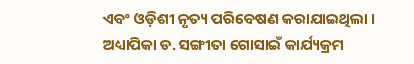ଏବଂ ଓଡ଼ିଶୀ ନୃତ୍ୟ ପରିବେଷଣ କରାଯାଇଥିଲା । ଅଧ୍ୟାପିକା ଡ. ସଙ୍ଗୀତା ଗୋସାଇଁ କାର୍ଯ୍ୟକ୍ରମ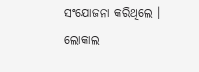ସଂଯୋଜନା କରିଥିଲେ ।
ଲୋକାଲ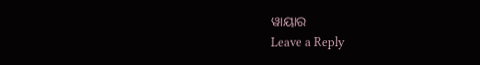ୱାୟାର
Leave a Reply